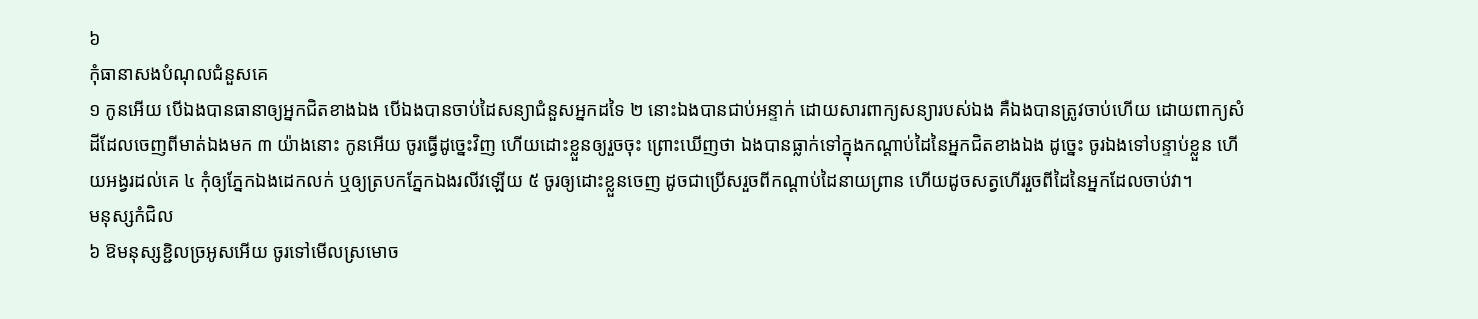៦
កុំធានាសងបំណុលជំនួសគេ
១ កូនអើយ បើឯងបានធានាឲ្យអ្នកជិតខាងឯង បើឯងបានចាប់ដៃសន្យាជំនួសអ្នកដទៃ ២ នោះឯងបានជាប់អន្ទាក់ ដោយសារពាក្យសន្យារបស់ឯង គឺឯងបានត្រូវចាប់ហើយ ដោយពាក្យសំដីដែលចេញពីមាត់ឯងមក ៣ យ៉ាងនោះ កូនអើយ ចូរធ្វើដូច្នេះវិញ ហើយដោះខ្លួនឲ្យរួចចុះ ព្រោះឃើញថា ឯងបានធ្លាក់ទៅក្នុងកណ្តាប់ដៃនៃអ្នកជិតខាងឯង ដូច្នេះ ចូរឯងទៅបន្ទាប់ខ្លួន ហើយអង្វរដល់គេ ៤ កុំឲ្យភ្នែកឯងដេកលក់ ឬឲ្យត្របកភ្នែកឯងរលីវឡើយ ៥ ចូរឲ្យដោះខ្លួនចេញ ដូចជាប្រើសរួចពីកណ្តាប់ដៃនាយព្រាន ហើយដូចសត្វហើររួចពីដៃនៃអ្នកដែលចាប់វា។
មនុស្សកំជិល
៦ ឱមនុស្សខ្ជិលច្រអូសអើយ ចូរទៅមើលស្រមោច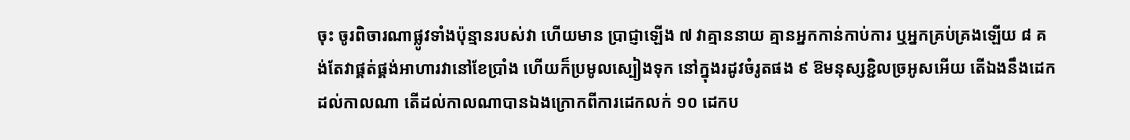ចុះ ចូរពិចារណាផ្លូវទាំងប៉ុន្មានរបស់វា ហើយមាន ប្រាជ្ញាឡើង ៧ វាគ្មាននាយ គ្មានអ្នកកាន់កាប់ការ ឬអ្នកគ្រប់គ្រងឡើយ ៨ គង់តែវាផ្គត់ផ្គង់អាហារវានៅខែប្រាំង ហើយក៏ប្រមូលស្បៀងទុក នៅក្នុងរដូវចំរូតផង ៩ ឱមនុស្សខ្ជិលច្រអូសអើយ តើឯងនឹងដេកដល់កាលណា តើដល់កាលណាបានឯងក្រោកពីការដេកលក់ ១០ ដេកប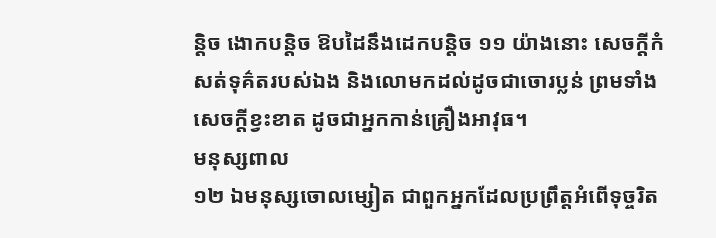ន្តិច ងោកបន្តិច ឱបដៃនឹងដេកបន្តិច ១១ យ៉ាងនោះ សេចក្តីកំសត់ទុគ៌តរបស់ឯង និងលោមកដល់ដូចជាចោរប្លន់ ព្រមទាំងសេចក្តីខ្វះខាត ដូចជាអ្នកកាន់គ្រឿងអាវុធ។
មនុស្សពាល
១២ ឯមនុស្សចោលម្សៀត ជាពួកអ្នកដែលប្រព្រឹត្តអំពើទុច្ចរិត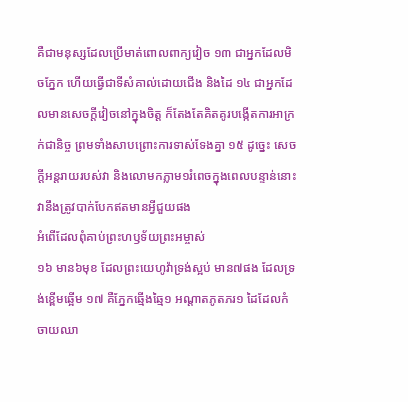គឺជាមនុស្សដែលប្រើមាត់ពោលពាក្យវៀច ១៣ ជាអ្នកដែលមិចភ្នែក ហើយធ្វើជាទីសំគាល់ដោយជើង និងដៃ ១៤ ជាអ្នកដែលមានសេចក្តីវៀចនៅក្នុងចិត្ត ក៏តែងតែគិតគូរបង្កើតការអាក្រក់ជានិច្ច ព្រមទាំងសាបព្រោះការទាស់ទែងគ្នា ១៥ ដូច្នេះ សេចក្តីអន្តរាយរបស់វា និងលោមកភ្លាម១រំពេចក្នុងពេលបន្ទាន់នោះ វានឹងត្រូវបាក់បែកឥតមានអ្វីជួយផង
អំពើដែលពុំគាប់ព្រះហឫទ័យព្រះអម្ចាស់
១៦ មាន៦មុខ ដែលព្រះយេហូវ៉ាទ្រង់ស្អប់ មាន៧ផង ដែលទ្រង់ខ្ពើមឆ្អើម ១៧ គឺភ្នែកឆ្មើងឆ្មៃ១ អណ្តាតភូតភរ១ ដៃដែលកំចាយឈា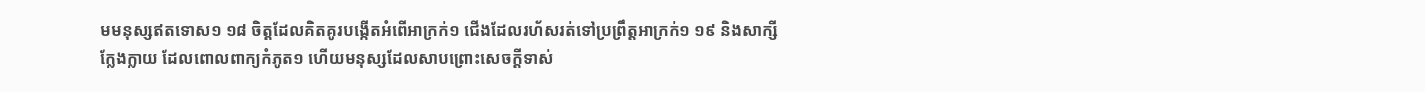មមនុស្សឥតទោស១ ១៨ ចិត្តដែលគិតគូរបង្កើតអំពើអាក្រក់១ ជើងដែលរហ័សរត់ទៅប្រព្រឹត្តអាក្រក់១ ១៩ និងសាក្សីក្លែងក្លាយ ដែលពោលពាក្យកំភូត១ ហើយមនុស្សដែលសាបព្រោះសេចក្តីទាស់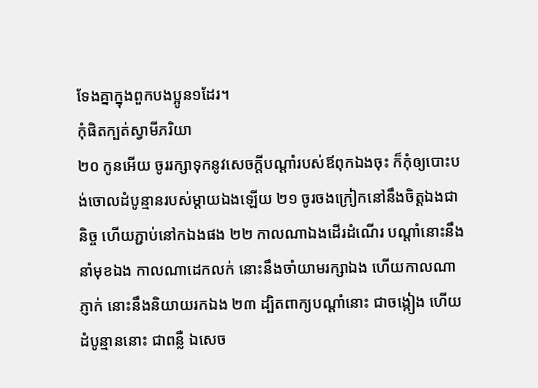ទែងគ្នាក្នុងពួកបងប្អូន១ដែរ។
កុំផិតក្បត់ស្វាមីភរិយា
២០ កូនអើយ ចូររក្សាទុកនូវសេចក្តីបណ្តាំរបស់ឪពុកឯងចុះ ក៏កុំឲ្យបោះបង់ចោលដំបូន្មានរបស់ម្តាយឯងឡើយ ២១ ចូរចងក្រៀកនៅនឹងចិត្តឯងជានិច្ច ហើយភ្ជាប់នៅកឯងផង ២២ កាលណាឯងដើរដំណើរ បណ្តាំនោះនឹងនាំមុខឯង កាលណាដេកលក់ នោះនឹងចាំយាមរក្សាឯង ហើយកាលណាភ្ញាក់ នោះនឹងនិយាយរកឯង ២៣ ដ្បិតពាក្យបណ្តាំនោះ ជាចង្កៀង ហើយដំបូន្មាននោះ ជាពន្លឺ ឯសេច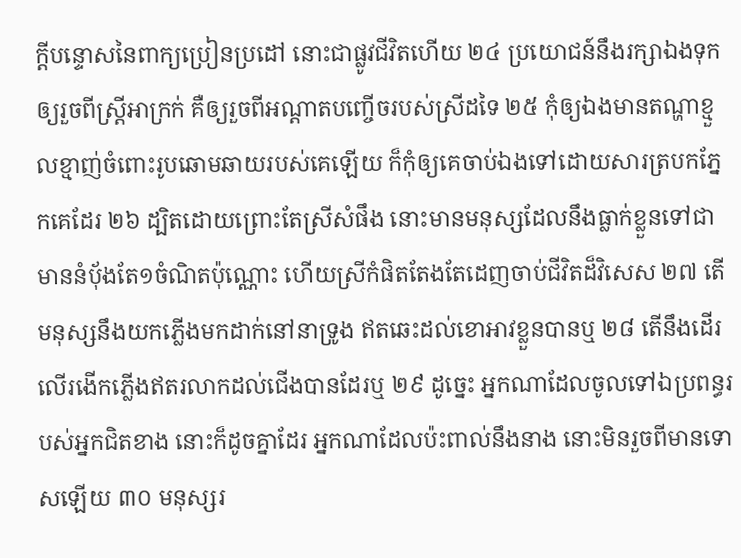ក្តីបន្ទោសនៃពាក្យប្រៀនប្រដៅ នោះជាផ្លូវជីវិតហើយ ២៤ ប្រយោជន៍នឹងរក្សាឯងទុក ឲ្យរួចពីស្ត្រីអាក្រក់ គឺឲ្យរួចពីអណ្តាតបញ្ចើចរបស់ស្រីដទៃ ២៥ កុំឲ្យឯងមានតណ្ហាខ្មួលខ្មាញ់ចំពោះរូបឆោមឆាយរបស់គេឡើយ ក៏កុំឲ្យគេចាប់ឯងទៅដោយសារត្របកភ្នែកគេដែរ ២៦ ដ្បិតដោយព្រោះតែស្រីសំផឹង នោះមានមនុស្សដែលនឹងធ្លាក់ខ្លួនទៅជាមាននំបុ័ងតែ១ចំណិតប៉ុណ្ណោះ ហើយស្រីកំផិតតែងតែដេញចាប់ជីវិតដ៏វិសេស ២៧ តើមនុស្សនឹងយកភ្លើងមកដាក់នៅនាទ្រូង ឥតឆេះដល់ខោអាវខ្លួនបានឬ ២៨ តើនឹងដើរលើរងើកភ្លើងឥតរលាកដល់ជើងបានដែរឬ ២៩ ដូច្នេះ អ្នកណាដែលចូលទៅឯប្រពន្ធរបស់អ្នកជិតខាង នោះក៏ដូចគ្នាដែរ អ្នកណាដែលប៉ះពាល់នឹងនាង នោះមិនរួចពីមានទោសឡើយ ៣០ មនុស្សរ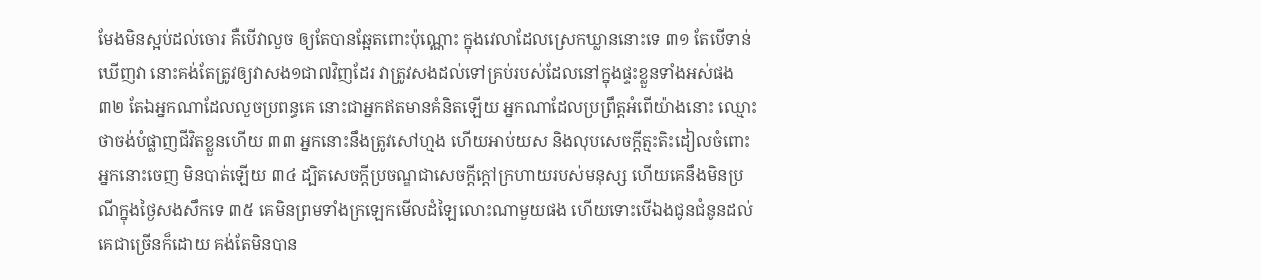មែងមិនស្អប់ដល់ចោរ គឺបើវាលួច ឲ្យតែបានឆ្អែតពោះប៉ុណ្ណោះ ក្នុងវេលាដែលស្រេកឃ្លាននោះទេ ៣១ តែបើទាន់ឃើញវា នោះគង់តែត្រូវឲ្យវាសង១ជា៧វិញដែរ វាត្រូវសងដល់ទៅគ្រប់របស់ដែលនៅក្នុងផ្ទះខ្លួនទាំងអស់ផង ៣២ តែឯអ្នកណាដែលលួចប្រពន្ធគេ នោះជាអ្នកឥតមានគំនិតឡើយ អ្នកណាដែលប្រព្រឹត្តអំពើយ៉ាងនោះ ឈ្មោះថាចង់បំផ្លាញជីវិតខ្លួនហើយ ៣៣ អ្នកនោះនឹងត្រូវសៅហ្មង ហើយអាប់យស និងលុបសេចក្តីត្មះតិះដៀលចំពោះអ្នកនោះចេញ មិនបាត់ឡើយ ៣៤ ដ្បិតសេចក្តីប្រចណ្ឌជាសេចក្តីក្តៅក្រហាយរបស់មនុស្ស ហើយគេនឹងមិនប្រណីក្នុងថ្ងៃសងសឹកទេ ៣៥ គេមិនព្រមទាំងក្រឡេកមើលដំឡៃលោះណាមួយផង ហើយទោះបើឯងជូនជំនូនដល់គេជាច្រើនក៏ដោយ គង់តែមិនបាន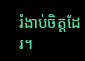រំងាប់ចិត្តដែរ។